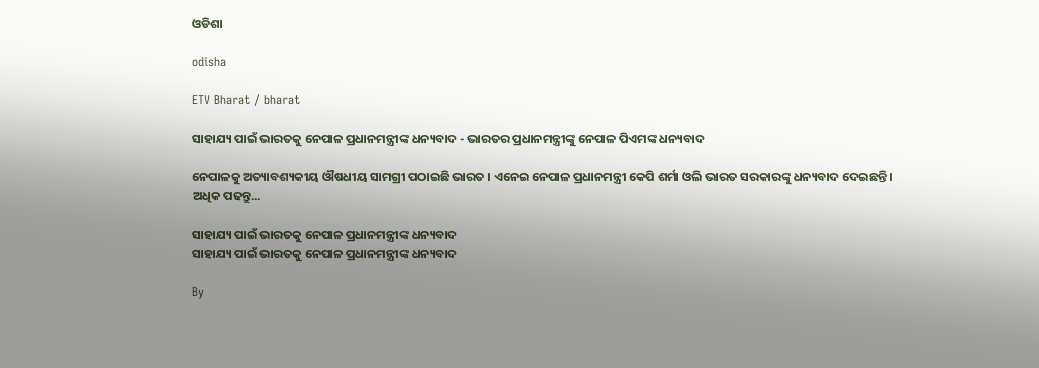ଓଡିଶା

odisha

ETV Bharat / bharat

ସାହାଯ୍ୟ ପାଇଁ ଭାରତକୁ ନେପାଳ ପ୍ରଧାନମନ୍ତ୍ରୀଙ୍କ ଧନ୍ୟବାଦ - ଭାରତର ପ୍ରଧାନମନ୍ତ୍ରୀଙ୍କୁ ନେପାଳ ପିଏମଙ୍କ ଧନ୍ୟବାଦ

ନେପାଳକୁ ଅତ୍ୟାବଶ୍ୟକୀୟ ଔଷଧୀୟ ସାମଗ୍ରୀ ପଠାଇଛି ଭାରତ । ଏନେଇ ନେପାଳ ପ୍ରଧାନମନ୍ତ୍ରୀ କେପି ଶର୍ମା ଓଲି ଭାରତ ସରକାରଙ୍କୁ ଧନ୍ୟବାଦ ଦେଇଛନ୍ତି । ଅଧିକ ପଢନ୍ତୁ...

ସାହାଯ୍ୟ ପାଇଁ ଭାରତକୁ ନେପାଳ ପ୍ରଧାନମନ୍ତ୍ରୀଙ୍କ ଧନ୍ୟବାଦ
ସାହାଯ୍ୟ ପାଇଁ ଭାରତକୁ ନେପାଳ ପ୍ରଧାନମନ୍ତ୍ରୀଙ୍କ ଧନ୍ୟବାଦ

By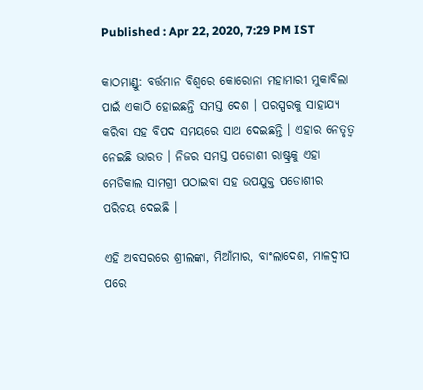Published : Apr 22, 2020, 7:29 PM IST

କାଠମାଣ୍ଡୁ: ବର୍ତ୍ତମାନ ବିଶ୍ବରେ କୋରୋନା ମହାମାରୀ ମୁକାବିଲା ପାଇଁ ଏକାଠି ହୋଇଛନ୍ତି ସମସ୍ତ ଦେଶ । ପରସ୍ପରକୁ ସାହାଯ୍ୟ କରିବା ସହ ବିପଦ ସମୟରେ ସାଥ ଦେଇଛନ୍ତି । ଏହାର ନେତୃତ୍ବ ନେଇଛି ଭାରତ । ନିଜର ସମସ୍ତ ପଡୋଶୀ ରାଷ୍ଟ୍ରକୁ ଏହା ମେଡିକାଲ ସାମଗ୍ରୀ ପଠାଇବା ସହ ଉପଯୁକ୍ତ ପଡୋଶୀର ପରିଚୟ ଦେଇଛି ।

ଏହି ଅବସରରେ ଶ୍ରୀଲଙ୍କା, ମିଆଁମାର, ବାଂଲାଦେଶ, ମାଳଦ୍ବୀପ ପରେ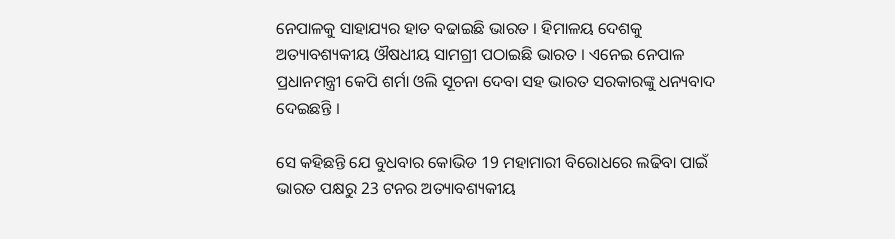ନେପାଳକୁ ସାହାଯ୍ୟର ହାତ ବଢାଇଛି ଭାରତ । ହିମାଳୟ ଦେଶକୁ ଅତ୍ୟାବଶ୍ୟକୀୟ ଔଷଧୀୟ ସାମଗ୍ରୀ ପଠାଇଛି ଭାରତ । ଏନେଇ ନେପାଳ ପ୍ରଧାନମନ୍ତ୍ରୀ କେପି ଶର୍ମା ଓଲି ସୂଚନା ଦେବା ସହ ଭାରତ ସରକାରଙ୍କୁ ଧନ୍ୟବାଦ ଦେଇଛନ୍ତି ।

ସେ କହିଛନ୍ତି ଯେ ବୁଧବାର କୋଭିଡ 19 ମହାମାରୀ ବିରୋଧରେ ଲଢିବା ପାଇଁ ଭାରତ ପକ୍ଷରୁ 23 ଟନର ଅତ୍ୟାବଶ୍ୟକୀୟ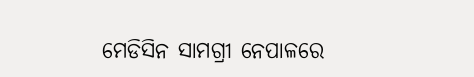ମେଡିସିନ ସାମଗ୍ରୀ ନେପାଳରେ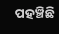ପହଞ୍ଚିଛି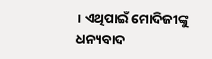। ଏଥିପାଇଁ ମୋଦିଜୀଙ୍କୁ ଧନ୍ୟବାଦ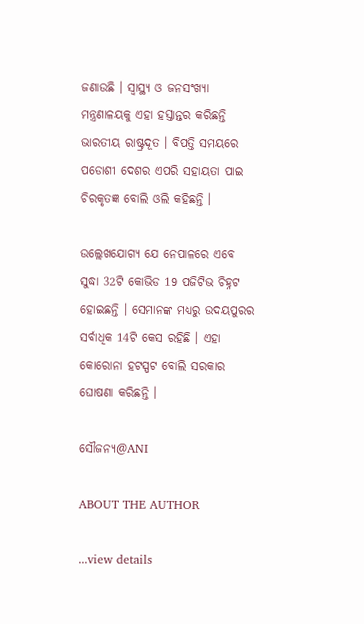ଜଣାଉଛି । ସ୍ବାସ୍ଥ୍ୟ ଓ ଜନସଂଖ୍ୟା ମନ୍ତ୍ରଣାଳୟକୁ ଏହା ହସ୍ତାନ୍ତର କରିଛନ୍ତି ଭାରତୀୟ ରାଷ୍ଟ୍ରଦୂତ । ବିପତ୍ତି ସମୟରେ ପଡୋଶୀ ଦେଶର ଏପରି ସହାୟତା ପାଇ ଚିରକୃତଜ୍ଞ ବୋଲି ଓଲି କହିଛନ୍ତି ।

ଉଲ୍ଲେଖଯୋଗ୍ୟ ଯେ ନେପାଳରେ ଏବେ ସୁଦ୍ଧା 32ଟି କୋଭିଡ 19 ପଜିଟିଭ ଚିହ୍ନଟ ହୋଇଛନ୍ତି । ସେମାନଙ୍କ ମଧ୍ୟରୁ ଉଦୟପୁରର ସର୍ବାଧିକ 14ଟି କେସ ରହିଛି । ଏହା କୋରୋନା ହଟସ୍ପଟ ବୋଲି ସରକାର ଘୋଷଣା କରିଛନ୍ତି ।

ସୌଜନ୍ୟ@ANI

ABOUT THE AUTHOR

...view details